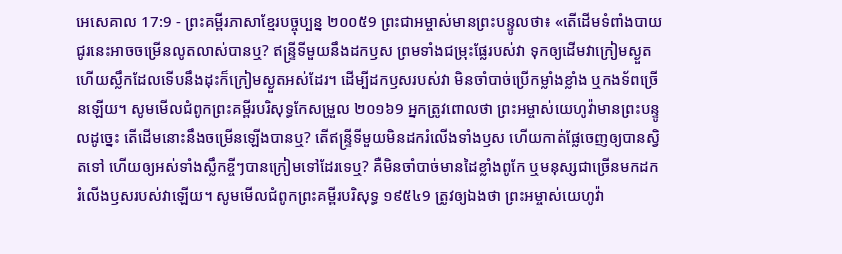អេសេគាល 17:9 - ព្រះគម្ពីរភាសាខ្មែរបច្ចុប្បន្ន ២០០៥9 ព្រះជាអម្ចាស់មានព្រះបន្ទូលថា៖ «តើដើមទំពាំងបាយជូរនេះអាចចម្រើនលូតលាស់បានឬ? ឥន្ទ្រីទីមួយនឹងដកឫស ព្រមទាំងជម្រុះផ្លែរបស់វា ទុកឲ្យដើមវាក្រៀមស្ងួត ហើយស្លឹកដែលទើបនឹងដុះក៏ក្រៀមស្ងួតអស់ដែរ។ ដើម្បីដកឫសរបស់វា មិនចាំបាច់ប្រើកម្លាំងខ្លាំង ឬកងទ័ពច្រើនឡើយ។ សូមមើលជំពូកព្រះគម្ពីរបរិសុទ្ធកែសម្រួល ២០១៦9 អ្នកត្រូវពោលថា ព្រះអម្ចាស់យេហូវ៉ាមានព្រះបន្ទូលដូច្នេះ តើដើមនោះនឹងចម្រើនឡើងបានឬ? តើឥន្ទ្រីទីមួយមិនដករំលើងទាំងឫស ហើយកាត់ផ្លែចេញឲ្យបានស្វិតទៅ ហើយឲ្យអស់ទាំងស្លឹកខ្ចីៗបានក្រៀមទៅដែរទេឬ? គឺមិនចាំបាច់មានដៃខ្លាំងពូកែ ឬមនុស្សជាច្រើនមកដករំលើងឫសរបស់វាឡើយ។ សូមមើលជំពូកព្រះគម្ពីរបរិសុទ្ធ ១៩៥៤9 ត្រូវឲ្យឯងថា ព្រះអម្ចាស់យេហូវ៉ា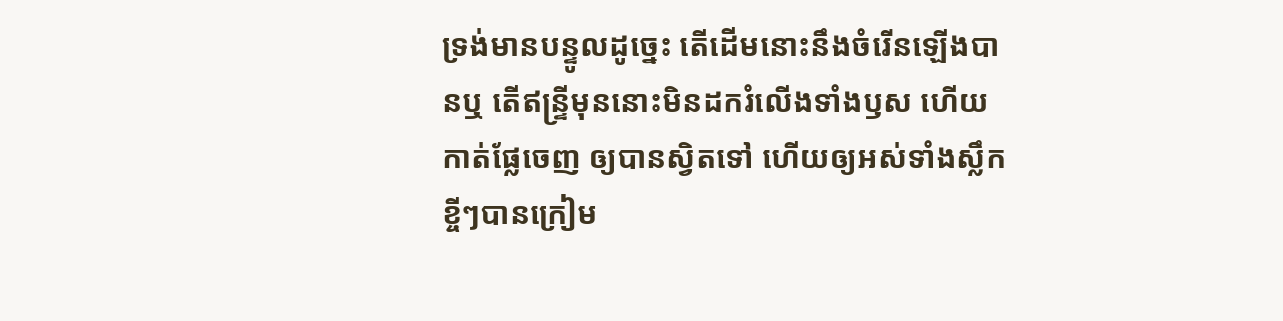ទ្រង់មានបន្ទូលដូច្នេះ តើដើមនោះនឹងចំរើនឡើងបានឬ តើឥន្ទ្រីមុននោះមិនដករំលើងទាំងឫស ហើយកាត់ផ្លែចេញ ឲ្យបានស្វិតទៅ ហើយឲ្យអស់ទាំងស្លឹកខ្ចីៗបានក្រៀម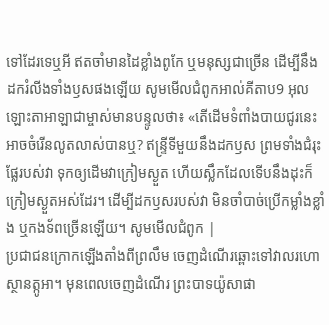ទៅដែរទេឬអី ឥតចាំមានដៃខ្លាំងពូកែ ឬមនុស្សជាច្រើន ដើម្បីនឹងដករំលីងទាំងឫសផងឡើយ សូមមើលជំពូកអាល់គីតាប9 អុលឡោះតាអាឡាជាម្ចាស់មានបន្ទូលថា៖ «តើដើមទំពាំងបាយជូរនេះអាចចំរើនលូតលាស់បានឬ? ឥន្ទ្រីទីមួយនឹងដកឫស ព្រមទាំងជំរុះផ្លែរបស់វា ទុកឲ្យដើមវាក្រៀមស្ងួត ហើយស្លឹកដែលទើបនឹងដុះក៏ក្រៀមស្ងួតអស់ដែរ។ ដើម្បីដកឫសរបស់វា មិនចាំបាច់ប្រើកម្លាំងខ្លាំង ឬកងទ័ពច្រើនឡើយ។ សូមមើលជំពូក |
ប្រជាជនក្រោកឡើងតាំងពីព្រលឹម ចេញដំណើរឆ្ពោះទៅវាលរហោស្ថានត្កូអា។ មុនពេលចេញដំណើរ ព្រះបាទយ៉ូសាផា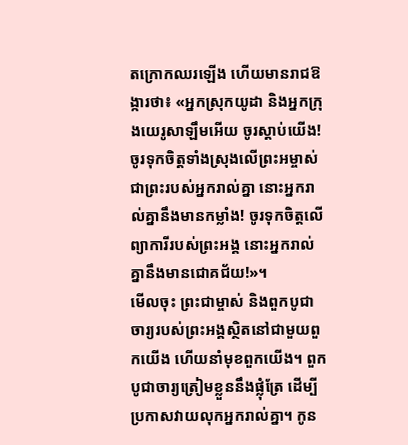តក្រោកឈរឡើង ហើយមានរាជឱង្ការថា៖ «អ្នកស្រុកយូដា និងអ្នកក្រុងយេរូសាឡឹមអើយ ចូរស្ដាប់យើង! ចូរទុកចិត្តទាំងស្រុងលើព្រះអម្ចាស់ ជាព្រះរបស់អ្នករាល់គ្នា នោះអ្នករាល់គ្នានឹងមានកម្លាំង! ចូរទុកចិត្តលើព្យាការីរបស់ព្រះអង្គ នោះអ្នករាល់គ្នានឹងមានជោគជ័យ!»។
មើលចុះ ព្រះជាម្ចាស់ និងពួកបូជាចារ្យរបស់ព្រះអង្គស្ថិតនៅជាមួយពួកយើង ហើយនាំមុខពួកយើង។ ពួកបូជាចារ្យត្រៀមខ្លួននឹងផ្លុំត្រែ ដើម្បីប្រកាសវាយលុកអ្នករាល់គ្នា។ កូន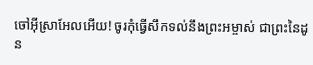ចៅអ៊ីស្រាអែលអើយ! ចូរកុំធ្វើសឹកទល់នឹងព្រះអម្ចាស់ ជាព្រះនៃដូន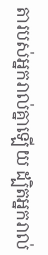តារបស់អ្នករាល់គ្នាឡើយ ដ្បិតអ្នករាល់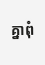គ្នាពុំ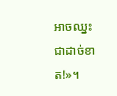អាចឈ្នះជាដាច់ខាត!»។